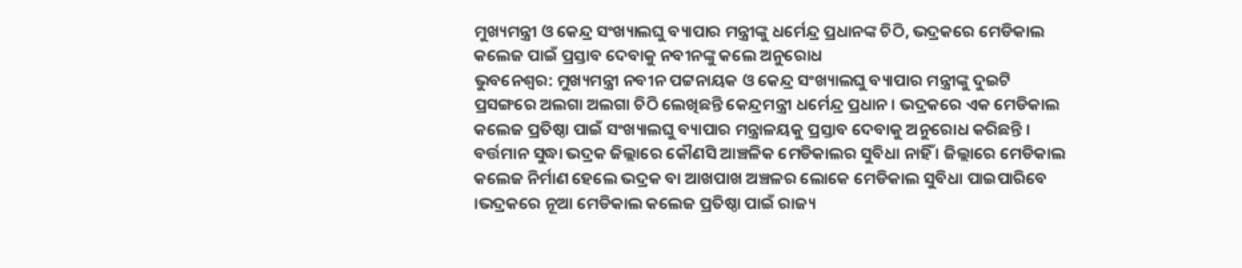ମୁଖ୍ୟମନ୍ତ୍ରୀ ଓ କେନ୍ଦ୍ର ସଂଖ୍ୟାଲଘୁ ବ୍ୟାପାର ମନ୍ତ୍ରୀଙ୍କୁ ଧର୍ମେନ୍ଦ୍ର ପ୍ରଧାନଙ୍କ ଚିଠି, ଭଦ୍ରକରେ ମେଡିକାଲ କଲେଜ ପାଇଁ ପ୍ରସ୍ତାବ ଦେବାକୁ ନବୀନଙ୍କୁ କଲେ ଅନୁରୋଧ
ଭୁବନେଶ୍ବର: ମୁଖ୍ୟମନ୍ତ୍ରୀ ନବୀନ ପଟ୍ଟନାୟକ ଓ କେନ୍ଦ୍ର ସଂଖ୍ୟାଲଘୁ ବ୍ୟାପାର ମନ୍ତ୍ରୀଙ୍କୁ ଦୁଇଟି ପ୍ରସଙ୍ଗରେ ଅଲଗା ଅଲଗା ଚିଠି ଲେଖିଛନ୍ତି କେନ୍ଦ୍ରମନ୍ତ୍ରୀ ଧର୍ମେନ୍ଦ୍ର ପ୍ରଧାନ । ଭଦ୍ରକରେ ଏକ ମେଡିକାଲ କଲେଜ ପ୍ରତିଷ୍ଠା ପାଇଁ ସଂଖ୍ୟାଲଘୁ ବ୍ୟାପାର ମନ୍ତ୍ରାଳୟକୁ ପ୍ରସ୍ତାବ ଦେବାକୁ ଅନୁରୋଧ କରିଛନ୍ତି । ବର୍ତ୍ତମାନ ସୁଦ୍ଧା ଭଦ୍ରକ ଜିଲ୍ଲାରେ କୌଣସି ଆଞ୍ଚଳିକ ମେଡିକାଲର ସୁବିଧା ନାହିଁ । ଜିଲ୍ଲାରେ ମେଡିକାଲ କଲେଜ ନିର୍ମାଣ ହେଲେ ଭଦ୍ରକ ବା ଆଖପାଖ ଅଞ୍ଚଳର ଲୋକେ ମେଡିକାଲ ସୁବିଧା ପାଇପାରିବେ ।ଭଦ୍ରକରେ ନୂଆ ମେଡିକାଲ କଲେଜ ପ୍ରତିଷ୍ଠା ପାଇଁ ରାଜ୍ୟ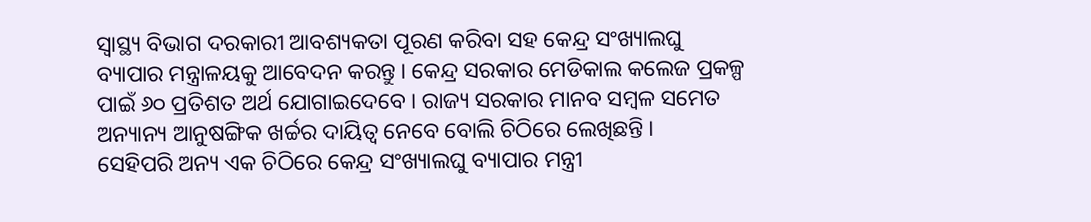ସ୍ୱାସ୍ଥ୍ୟ ବିଭାଗ ଦରକାରୀ ଆବଶ୍ୟକତା ପୂରଣ କରିବା ସହ କେନ୍ଦ୍ର ସଂଖ୍ୟାଲଘୁ ବ୍ୟାପାର ମନ୍ତ୍ରାଳୟକୁ ଆବେଦନ କରନ୍ତୁ । କେନ୍ଦ୍ର ସରକାର ମେଡିକାଲ କଲେଜ ପ୍ରକଳ୍ପ ପାଇଁ ୬୦ ପ୍ରତିଶତ ଅର୍ଥ ଯୋଗାଇଦେବେ । ରାଜ୍ୟ ସରକାର ମାନବ ସମ୍ବଳ ସମେତ ଅନ୍ୟାନ୍ୟ ଆନୁଷଙ୍ଗିକ ଖର୍ଚ୍ଚର ଦାୟିତ୍ୱ ନେବେ ବୋଲି ଚିଠିରେ ଲେଖିଛନ୍ତି ।
ସେହିପରି ଅନ୍ୟ ଏକ ଚିଠିରେ କେନ୍ଦ୍ର ସଂଖ୍ୟାଲଘୁ ବ୍ୟାପାର ମନ୍ତ୍ରୀ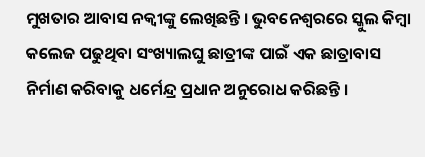ମୁଖତାର ଆବାସ ନକ୍ବୀଙ୍କୁ ଲେଖିଛନ୍ତି । ଭୁବନେଶ୍ୱରରେ ସ୍କୁଲ କିମ୍ବା କଲେଜ ପଢୁଥିବା ସଂଖ୍ୟାଲଘୁ ଛାତ୍ରୀଙ୍କ ପାଇଁ ଏକ ଛାତ୍ରାବାସ ନିର୍ମାଣ କରିବାକୁ ଧର୍ମେନ୍ଦ୍ର ପ୍ରଧାନ ଅନୁରୋଧ କରିଛନ୍ତି ।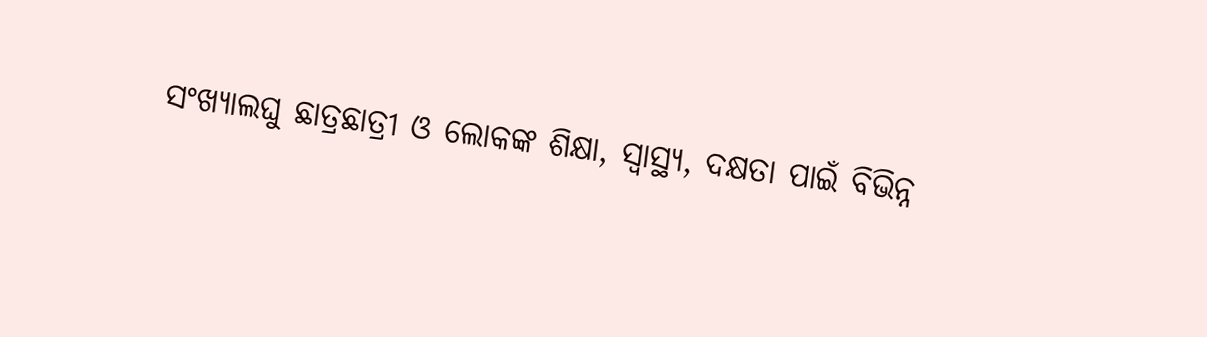ସଂଖ୍ୟାଲଘୁ ଛାତ୍ରଛାତ୍ରୀ ଓ ଲୋକଙ୍କ ଶିକ୍ଷା, ସ୍ୱାସ୍ଥ୍ୟ, ଦକ୍ଷତା ପାଇଁ ବିଭିନ୍ନ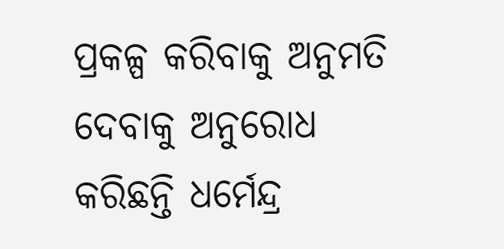ପ୍ରକଳ୍ପ କରିବାକୁ ଅନୁମତି ଦେବାକୁ ଅନୁରୋଧ କରିଛନ୍ତି ଧର୍ମେନ୍ଦ୍ର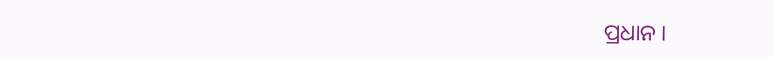ପ୍ରଧାନ ।